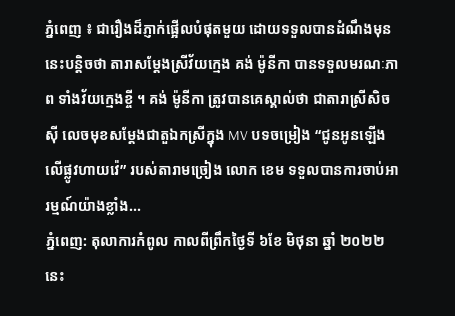ភ្នំពេញ ៖ ជារឿងដ៏ភ្ញាក់ផ្អើលបំផុតមួយ ដោយទទួលបានដំណឹងមុននេះបន្តិចថា តារាសម្ដែងស្រីវ័យក្មេង គង់ ម៉ូនីកា បានទទួលមរណៈភាព ទាំងវ័យក្មេងខ្ចី ។ គង់ ម៉ូនីកា ត្រូវបានគេស្គាល់ថា ជាតារាស្រីសិចស៊ី លេចមុខសម្ដែងជាតួឯកស្រីក្នុង MV បទចម្រៀង “ជូនអូនឡើងលើផ្លូវហាយវ៉េ” របស់តារាមច្រៀង លោក ខេម ទទួលបានការចាប់អារម្មណ៍យ៉ាងខ្លាំង...
ភ្នំពេញ: តុលាការកំពូល កាលពីព្រឹកថ្ងៃទី ៦ខែ មិថុនា ឆ្នាំ ២០២២នេះ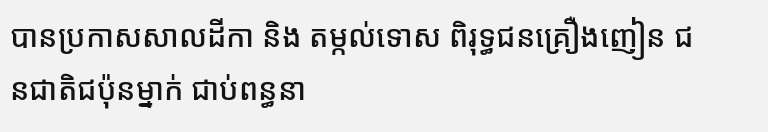បានប្រកាសសាលដីកា និង តម្កល់ទោស ពិរុទ្ធជនគ្រឿងញៀន ជនជាតិជប៉ុនម្នាក់ ជាប់ពន្ធនា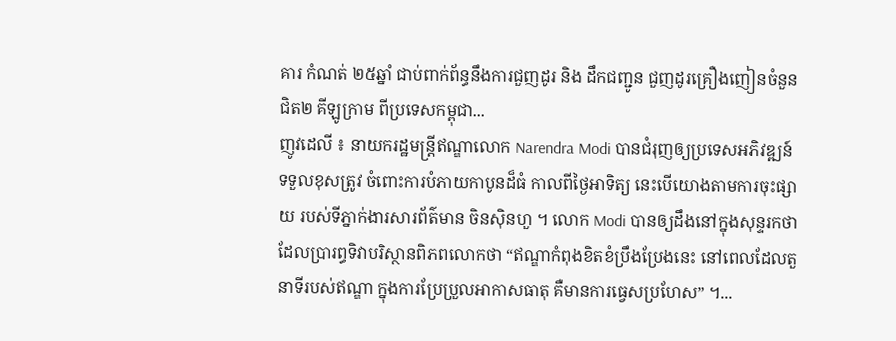គារ កំណត់ ២៥ឆ្នាំ ជាប់ពាក់ព័ន្ធនឹងការជួញដូរ និង ដឹកជញ្ជូន ជួញដូរគ្រឿងញៀនចំនួន ជិត២ គីឡូក្រាម ពីប្រទេសកម្ពុជា...
ញូវដេលី ៖ នាយករដ្ឋមន្ត្រីឥណ្ឌាលោក Narendra Modi បានជំរុញឲ្យប្រទេសអភិវឌ្ឍន៍ ទទួលខុសត្រូវ ចំពោះការបំភាយកាបូនដ៏ធំ កាលពីថ្ងៃអាទិត្យ នេះបើយោងតាមការចុះផ្សាយ របស់ទីភ្នាក់ងារសារព័ត៌មាន ចិនស៊ិនហួ ។ លោក Modi បានឲ្យដឹងនៅក្នុងសុន្ទរកថា ដែលប្រារព្ធទិវាបរិស្ថានពិភពលោកថា “ឥណ្ឌាកំពុងខិតខំប្រឹងប្រែងនេះ នៅពេលដែលតួនាទីរបស់ឥណ្ឌា ក្នុងការប្រែប្រួលអាកាសធាតុ គឺមានការធ្វេសប្រហែស” ។...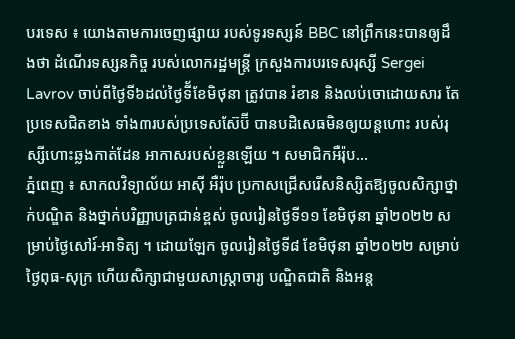បរទេស ៖ យោងតាមការចេញផ្សាយ របស់ទូរទស្សន៍ BBC នៅព្រឹកនេះបានឲ្យដឹងថា ដំណើរទស្សនកិច្ច របស់លោករដ្ឋមន្ត្រី ក្រសួងការបរទេសរុស្សី Sergei Lavrov ចាប់ពីថ្ងៃទី៦ដល់ថ្ងៃទី័ខែមិថុនា ត្រូវបាន រំខាន និងលប់ចោដោយសារ តែប្រទេសជិតខាង ទាំង៣របស់ប្រទេសស៊ែប៊ី បានបដិសេធមិនឲ្យយន្តហោះ របស់រុស្សីហោះឆ្លងកាត់ដែន អាកាសរបស់ខ្លួនឡើយ ។ សមាជិកអឺរ៉ុប...
ភ្នំពេញ ៖ សាកលវិទ្យាល័យ អាស៊ី អឺរ៉ុប ប្រកាសជ្រើសរើសនិស្សិតឱ្យចូលសិក្សាថ្នាក់បណ្ឌិត និងថ្នាក់បរិញ្ញាបត្រជាន់ខ្ពស់ ចូលរៀនថ្ងៃទី១១ ខែមិថុនា ឆ្នាំ២០២២ សម្រាប់ថ្ងៃសៅរ៍-អាទិត្យ ។ ដោយឡែក ចូលរៀនថ្ងៃទី៨ ខែមិថុនា ឆ្នាំ២០២២ សម្រាប់ថ្ងៃពុធ-សុក្រ ហើយសិក្សាជាមួយសាស្រ្តាចារ្យ បណ្ឌិតជាតិ និងអន្ត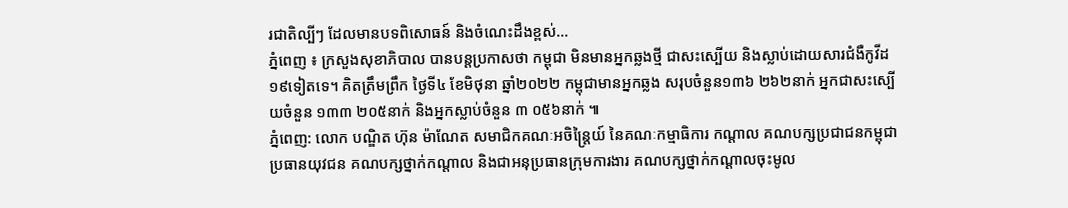រជាតិល្បីៗ ដែលមានបទពិសោធន៍ និងចំណេះដឹងខ្ពស់...
ភ្នំពេញ ៖ ក្រសួងសុខាភិបាល បានបន្តប្រកាសថា កម្ពុជា មិនមានអ្នកឆ្លងថ្មី ជាសះស្បើយ និងស្លាប់ដោយសារជំងឺកូវីដ១៩ទៀតទេ។ គិតត្រឹមព្រឹក ថ្ងៃទី៤ ខែមិថុនា ឆ្នាំ២០២២ កម្ពុជាមានអ្នកឆ្លង សរុបចំនួន១៣៦ ២៦២នាក់ អ្នកជាសះស្បើយចំនួន ១៣៣ ២០៥នាក់ និងអ្នកស្លាប់ចំនួន ៣ ០៥៦នាក់ ៕
ភ្នំពេញ: លោក បណ្ឌិត ហ៊ុន ម៉ាណែត សមាជិកគណៈអចិន្រ្តៃយ៍ នៃគណៈកម្មាធិការ កណ្តាល គណបក្សប្រជាជនកម្ពុជា ប្រធានយុវជន គណបក្សថ្នាក់កណ្តាល និងជាអនុប្រធានក្រុមការងារ គណបក្សថ្នាក់កណ្តាលចុះមូល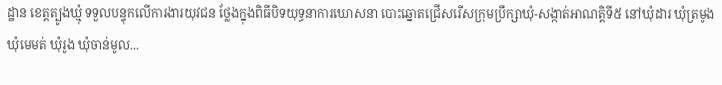ដ្ឋាន ខេត្តត្បូងឃ្មុំ ទទួលបន្ទុកលើការងារយុវជន ថែ្លងក្នុងពិធីបិទយុទ្ធនាការឃោសនា បោះឆ្នោតជ្រើសរើសក្រុមប្រឹក្សាឃុំ-សង្កាត់អាណត្តិទី៥ នៅឃុំដារ ឃុំត្រមូង ឃុំមេមត់ ឃុំរូង ឃុំចាន់មូល...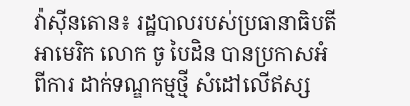វ៉ាស៊ីនតោន៖ រដ្ឋបាលរបស់ប្រធានាធិបតី អាមេរិក លោក ចូ បៃដិន បានប្រកាសអំពីការ ដាក់ទណ្ឌកម្មថ្មី សំដៅលើឥស្ស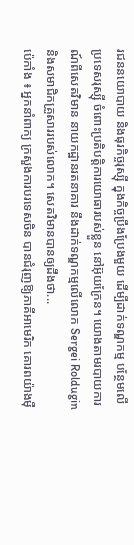រជននយោបាយ និងធុរកិច្ចរុស្ស៊ី ក្នុងកិច្ចប្រឹងប្រែងមួយ ដើម្បីដាក់ទណ្ឌកម្ម បន្ថែមលើប្រទេសរុស្ស៊ី ចំពោះប្រតិបត្តិការយោធារបស់ខ្លួន នៅអ៊ុយក្រែន។ យោងតាមរបាយការណ៍ពីសេតវិមាន នាយកដ្ឋានរតនាគារ នឹងដាក់ទណ្ឌកម្មលើលោក Sergei Roldugin និងសមាជិកគ្រួសាររបស់លោក។ សេតវិមានបានឲ្យដឹងថា...
ប៉េកាំង ៖ អ្នកនាំពាក្យ ក្រសួងការបរទេសចិន បានជំរុញឱ្យភាគីអាមេរិក គោរពយ៉ាងម៉ឺ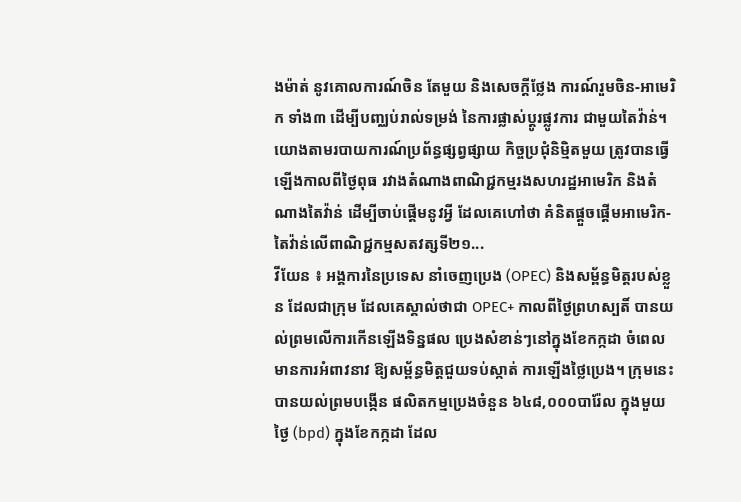ងម៉ាត់ នូវគោលការណ៍ចិន តែមួយ និងសេចក្ដីថ្លែង ការណ៍រួមចិន-អាមេរិក ទាំង៣ ដើម្បីបញ្ឈប់រាល់ទម្រង់ នៃការផ្លាស់ប្តូរផ្លូវការ ជាមួយតៃវ៉ាន់។ យោងតាមរបាយការណ៍ប្រព័ន្ធផ្សព្វផ្សាយ កិច្ចប្រជុំនិម្មិតមួយ ត្រូវបានធ្វើឡើងកាលពីថ្ងៃពុធ រវាងតំណាងពាណិជ្ជកម្មរងសហរដ្ឋអាមេរិក និងតំណាងតៃវ៉ាន់ ដើម្បីចាប់ផ្តើមនូវអ្វី ដែលគេហៅថា គំនិតផ្តួចផ្តើមអាមេរិក-តៃវ៉ាន់លើពាណិជ្ជកម្មសតវត្សទី២១...
វីយែន ៖ អង្គការនៃប្រទេស នាំចេញប្រេង (OPEC) និងសម្ព័ន្ធមិត្តរបស់ខ្លួន ដែលជាក្រុម ដែលគេស្គាល់ថាជា OPEC+ កាលពីថ្ងៃព្រហស្បតិ៍ បានយល់ព្រមលើការកើនឡើងទិន្នផល ប្រេងសំខាន់ៗនៅក្នុងខែកក្កដា ចំពេលមានការអំពាវនាវ ឱ្យសម្ព័ន្ធមិត្តជួយទប់ស្កាត់ ការឡើងថ្លៃប្រេង។ ក្រុមនេះបានយល់ព្រមបង្កើន ផលិតកម្មប្រេងចំនួន ៦៤៨,០០០បារ៉ែល ក្នុងមួយថ្ងៃ (bpd) ក្នុងខែកក្កដា ដែល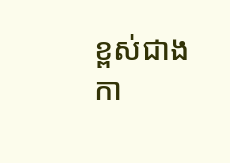ខ្ពស់ជាងកា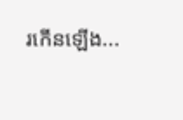រកើនឡើង...